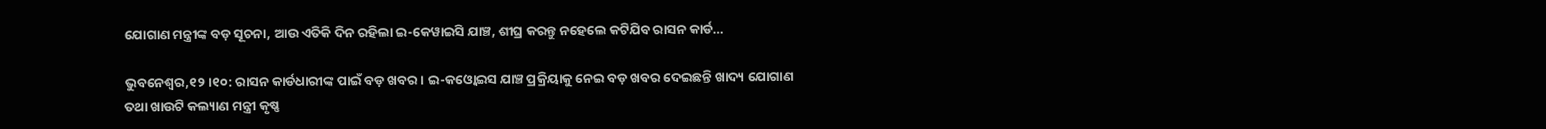ଯୋଗାଣ ମନ୍ତ୍ରୀଙ୍କ ବଡ଼ ସୂଚନା, ଆଉ ଏତିକି ଦିନ ରହିଲା ଇ-କେୱାଇସି ଯାଞ୍ଚ, ଶୀଘ୍ର କରନ୍ତୁ ନହେଲେ କଟିଯିବ ରାସନ କାର୍ଡ…

ଭୁବନେଶ୍ୱର,୧୨।୧୦: ରାସନ କାର୍ଡଧାରୀଙ୍କ ପାଇଁ ବଡ଼ ଖବର। ଇ-କଓ୍ବୋଇସ ଯାଞ୍ଚ ପ୍ରକ୍ରିୟାକୁ ନେଇ ବଡ଼ ଖବର ଦେଇଛନ୍ତି ଖାଦ୍ୟ ଯୋଗାଣ ତଥା ଖାଉଟି କଲ୍ୟାଣ ମନ୍ତ୍ରୀ କୃଷ୍ଣ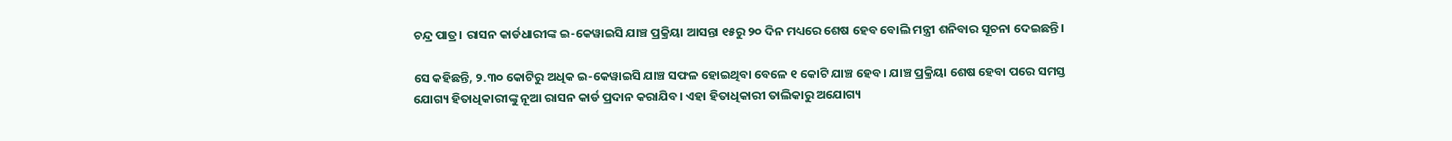ଚନ୍ଦ୍ର ପାତ୍ର। ରାସନ କାର୍ଡଧାରୀଙ୍କ ଇ-କେୱାଇସି ଯାଞ୍ଚ ପ୍ରକ୍ରିୟା ଆସନ୍ତା ୧୫ରୁ ୨୦ ଦିନ ମଧ୍ୟରେ ଶେଷ ହେବ ବୋଲି ମନ୍ତ୍ରୀ ଶନିବାର ସୂଚନା ଦେଇଛନ୍ତି।

ସେ କହିଛନ୍ତି, ୨.୩୦ କୋଟିରୁ ଅଧିକ ଇ-କେୱାଇସି ଯାଞ୍ଚ ସଫଳ ହୋଇଥିବା ବେଳେ ୧ କୋଟି ଯାଞ୍ଚ ହେବ। ଯାଞ୍ଚ ପ୍ରକ୍ରିୟା ଶେଷ ହେବା ପରେ ସମସ୍ତ ଯୋଗ୍ୟ ହିତାଧିକାରୀଙ୍କୁ ନୂଆ ରାସନ କାର୍ଡ ପ୍ରଦାନ କରାଯିବ। ଏହା ହିତାଧିକାରୀ ତାଲିକାରୁ ଅଯୋଗ୍ୟ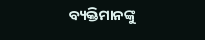ବ୍ୟକ୍ତିମାନଙ୍କୁ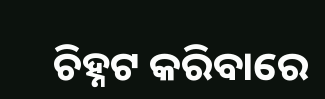ଚିହ୍ନଟ କରିବାରେ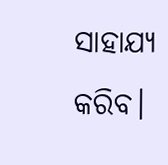ସାହାଯ୍ୟ କରିବ।